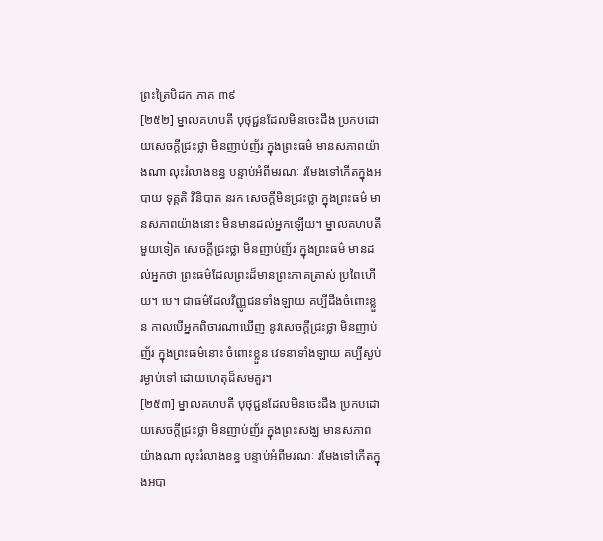ព្រះត្រៃបិដក ភាគ ៣៩
[២៥២] ម្នាលគហបតី បុថុជ្ជនដែលមិនចេះដឹង ប្រកបដោយសេចក្ដីជ្រះថ្លា មិនញាប់ញ័រ ក្នុងព្រះធម៌ មានសភាពយ៉ាងណា លុះរំលាងខន្ធ បន្ទាប់អំពីមរណៈ រមែងទៅកើតក្នុងអបាយ ទុគ្គតិ វិនិបាត នរក សេចក្ដីមិនជ្រះថ្លា ក្នុងព្រះធម៌ មានសភាពយ៉ាងនោះ មិនមានដល់អ្នកឡើយ។ ម្នាលគហបតី មួយទៀត សេចក្ដីជ្រះថ្លា មិនញាប់ញ័រ ក្នុងព្រះធម៌ មានដល់អ្នកថា ព្រះធម៌ដែលព្រះដ៏មានព្រះភាគត្រាស់ ប្រពៃហើយ។ បេ។ ជាធម៌ដែលវិញ្ញូជនទាំងឡាយ គប្បីដឹងចំពោះខ្លួន កាលបើអ្នកពិចារណាឃើញ នូវសេចក្ដីជ្រះថ្លា មិនញាប់ញ័រ ក្នុងព្រះធម៌នោះ ចំពោះខ្លួន វេទនាទាំងឡាយ គប្បីស្ងប់រម្ងាប់ទៅ ដោយហេតុដ៏សមគួរ។
[២៥៣] ម្នាលគហបតី បុថុជ្ជនដែលមិនចេះដឹង ប្រកបដោយសេចក្ដីជ្រះថ្លា មិនញាប់ញ័រ ក្នុងព្រះសង្ឃ មានសភាពយ៉ាងណា លុះរំលាងខន្ធ បន្ទាប់អំពីមរណៈ រមែងទៅកើតក្នុងអបា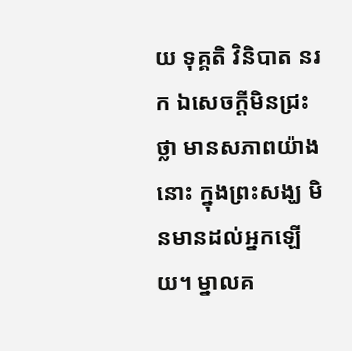យ ទុគ្គតិ វិនិបាត នរក ឯសេចក្ដីមិនជ្រះថ្លា មានសភាពយ៉ាងនោះ ក្នុងព្រះសង្ឃ មិនមានដល់អ្នកឡើយ។ ម្នាលគ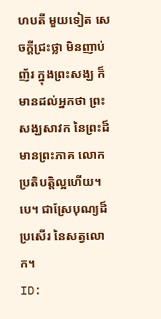ហបតី មួយទៀត សេចក្ដីជ្រះថ្លា មិនញាប់ញ័រ ក្នុងព្រះសង្ឃ ក៏មានដល់អ្នកថា ព្រះសង្ឃសាវក នៃព្រះដ៏មានព្រះភាគ លោកប្រតិបត្តិល្អហើយ។ បេ។ ជាស្រែបុណ្យដ៏ប្រសើរ នៃសត្វលោក។
ID: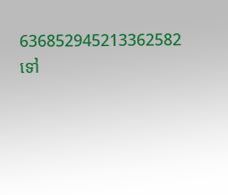636852945213362582
ទៅ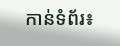កាន់ទំព័រ៖